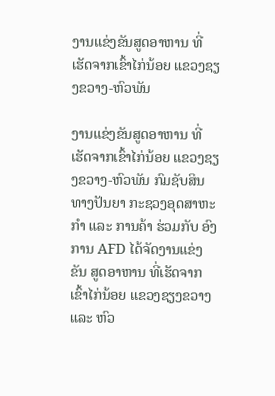ງານແຂ່ງຂັນສູດອາຫານ ທີ່ເຮັດຈາກເຂົ້າໄກ່ນ້ອຍ ແຂວງຊຽງຂວາງ-ຫົວພັນ

ງານແຂ່ງຂັນສູດອາຫານ ທີ່ເຮັດຈາກເຂົ້າໄກ່ນ້ອຍ ແຂວງຊຽງຂວາງ-ຫົວພັນ ກົມຊັບສິນທາງປັນຍາ ກະຊວງອຸດສາຫະກຳ ແລະ ການຄ້າ ຮ່ວມກັບ ອົງການ AFD ໄດ້ຈັດງານແຂ່ງຂັນ ສູດອາຫານ ທີ່ເຮັດຈາກເຂົ້າໄກ່ນ້ອຍ ແຂວງຊຽງຂວາງ ແລະ ຫົວ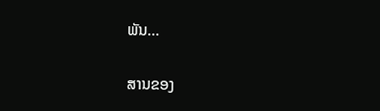ພັນ…

ສານຂອງ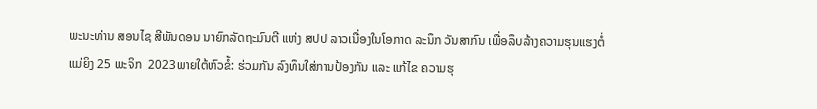ພະນະທ່ານ ສອນໄຊ ສີພັນດອນ ນາຍົກລັດຖະມົນຕີ ແຫ່ງ ສປປ ລາວເນື່ອງໃນໂອກາດ ລະນຶກ ວັນສາກົນ ເພື່ອລຶບລ້າງຄວາມຮຸນແຮງຕໍ່ແມ່ຍິງ 25 ພະຈິກ  2023ພາຍໃຕ້ຫົວຂໍ້: ຮ່ວມກັນ ລົງທຶນໃສ່ການປ້ອງກັນ ແລະ ແກ້ໄຂ ຄວາມຮຸ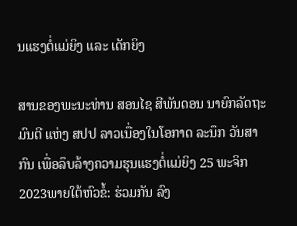ນແຮງຕໍ່ແມ່ຍິງ ແລະ ເດັກຍິງ

ສານຂອງພະນະທ່ານ ສອນໄຊ ສີພັນດອນ ນາຍົກລັດຖະມົນຕີ ແຫ່ງ ສປປ ລາວເນື່ອງໃນໂອກາດ ລະນຶກ ວັນສາກົນ ເພື່ອລຶບລ້າງຄວາມຮຸນແຮງຕໍ່ແມ່ຍິງ 25 ພະຈິກ  2023ພາຍໃຕ້ຫົວຂໍ້: ຮ່ວມກັນ ລົງ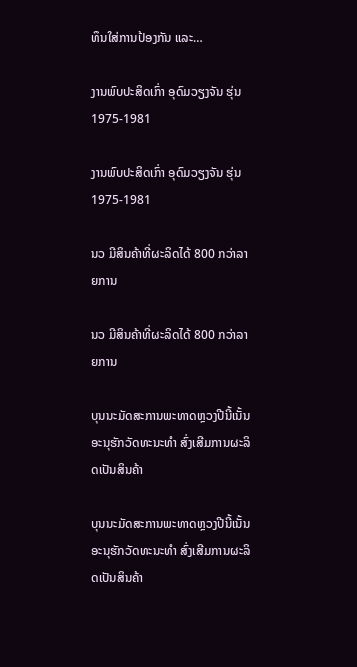ທຶນໃສ່ການປ້ອງກັນ ແລະ…

ງານພົບປະສິດເກົ່າ ອຸດົມວຽງຈັນ ຮຸ່ນ 1975-1981

ງານພົບປະສິດເກົ່າ ອຸດົມວຽງຈັນ ຮຸ່ນ 1975-1981

ນວ ມີສິນຄ້າທີ່ຜະລິດໄດ້ 800 ກວ່າລາຍການ

ນວ ມີສິນຄ້າທີ່ຜະລິດໄດ້ 800 ກວ່າລາຍການ

ບຸນນະມັດສະການພະທາດຫຼວງປີນີ້ເນັ້ນອະນຸຮັກວັດທະນະທຳ ສົ່ງເສີມການຜະລິດເປັນສິນຄ້າ

ບຸນນະມັດສະການພະທາດຫຼວງປີນີ້ເນັ້ນອະນຸຮັກວັດທະນະທຳ ສົ່ງເສີມການຜະລິດເປັນສິນຄ້າ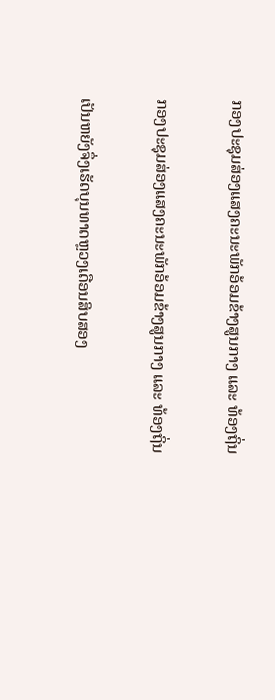ກອງປະຊຸມສ່ອງແສງຄະນະພັກອ້ອມຂ້າງສູນກາງ ແລະ ທ້ອງຖິ່ນ

ກອງປະຊຸມສ່ອງແສງຄະນະພັກອ້ອມຂ້າງສູນກາງ ແລະ ທ້ອງຖິ່ນ

ເປັນຫຍັງຈຶ່ງເຮັດບຸນທາດຫຼວງເດືອນສິບສອງ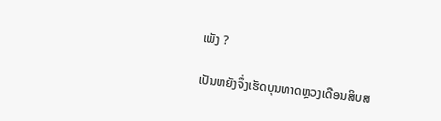ເພັງ ?

ເປັນຫຍັງຈຶ່ງເຮັດບຸນທາດຫຼວງເດືອນສິບສ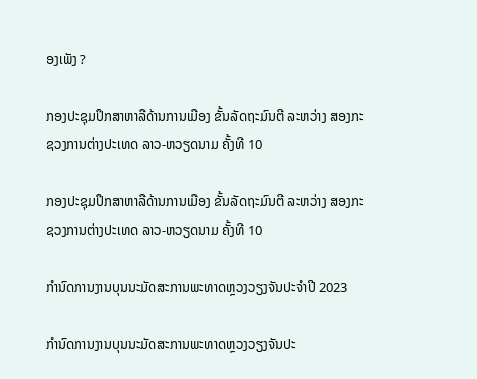ອງເພັງ ?

ກອງປະຊຸມປຶກສາຫາລືດ້ານການເມືອງ ຂັ້ນລັດຖະມົນຕີ ລະຫວ່າງ ສອງກະຊວງການຕ່າງປະເທດ ລາວ-ຫວຽດນາມ ຄັ້ງທີ 10

ກອງປະຊຸມປຶກສາຫາລືດ້ານການເມືອງ ຂັ້ນລັດຖະມົນຕີ ລະຫວ່າງ ສອງກະຊວງການຕ່າງປະເທດ ລາວ-ຫວຽດນາມ ຄັ້ງທີ 10

ກຳນົດການງານບຸນນະມັດສະການພະທາດຫຼວງວຽງຈັນປະຈຳປີ 2023

ກຳນົດການງານບຸນນະມັດສະການພະທາດຫຼວງວຽງຈັນປະ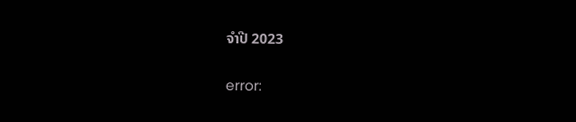ຈຳປີ 2023

error: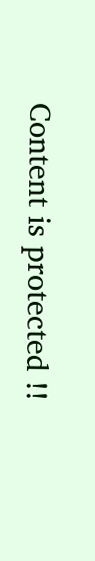Content is protected !!